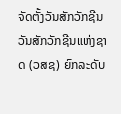ຈັດຕັ້ງວັນສັກວັກຊີນວັນສັກວັກຊີນແຫ່ງຊາດ (ວສຊ) ຍົກລະດັບ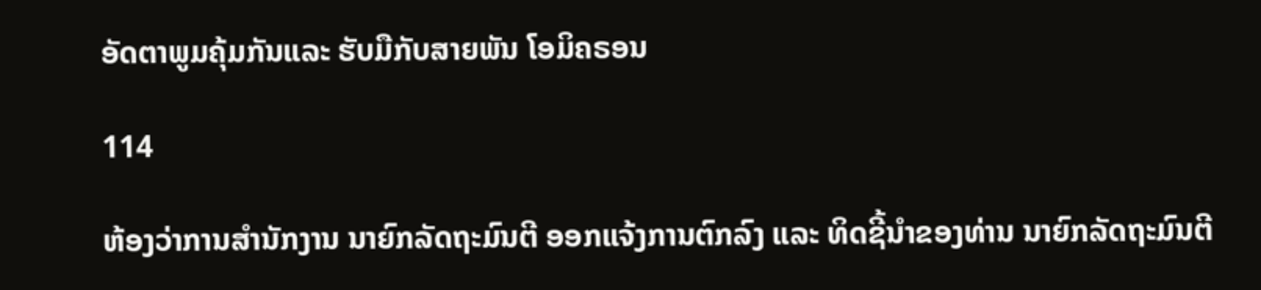ອັດຕາພູມຄຸ້ມກັນແລະ ຮັບມືກັບສາຍພັນ ໂອມິຄຣອນ

114

ຫ້ອງວ່າການສໍານັກງານ ນາຍົກລັດຖະມົນຕີ ອອກແຈ້ງການຕົກລົງ ແລະ ທິດຊີ້ນໍາຂອງທ່ານ ນາຍົກລັດຖະມົນຕີ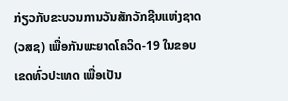ກ່ຽວກັບຂະບວນການວັນສັກວັກຊີນແຫ່ງຊາດ (ວສຊ) ເພື່ອກັນພະຍາດໂຄວິດ-19 ໃນຂອບ ເຂດທົ່ວປະເທດ ເພື່ອເປັນ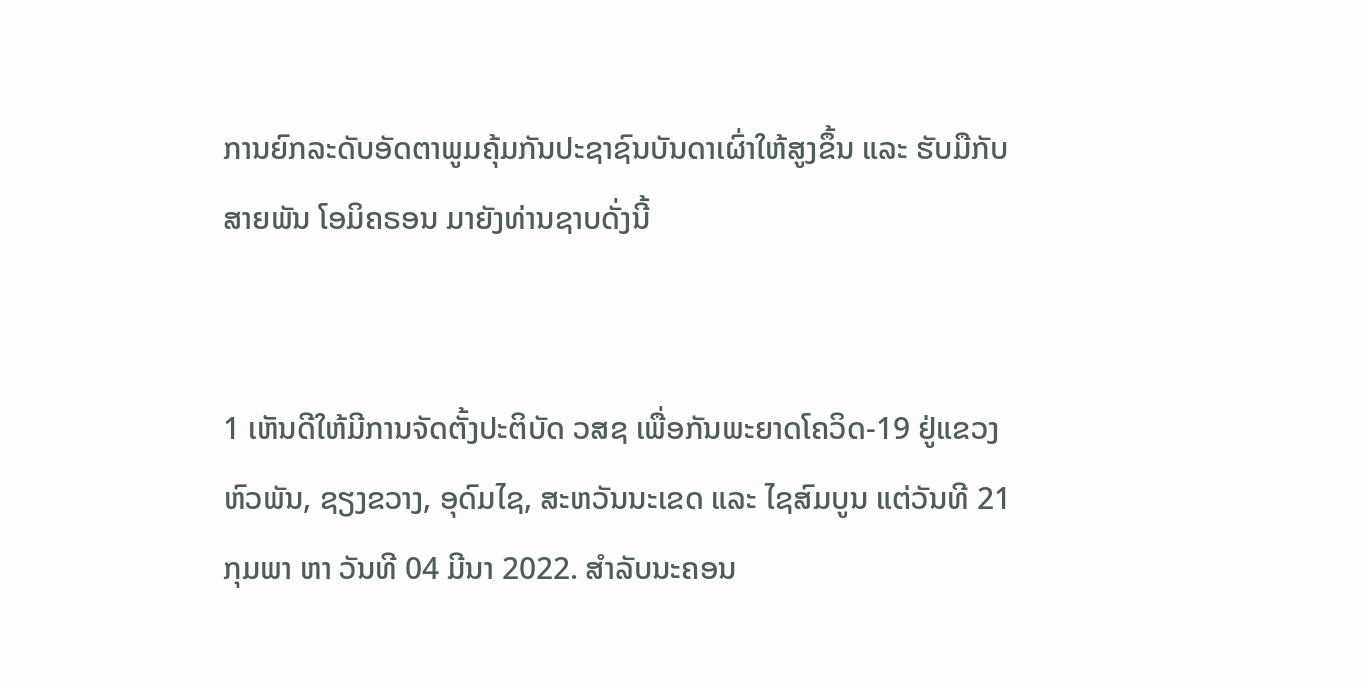ການຍົກລະດັບອັດຕາພູມຄຸ້ມກັນປະຊາຊົນບັນດາເຜົ່າໃຫ້ສູງຂຶ້ນ ແລະ ຮັບມືກັບສາຍພັນ ໂອມິຄຣອນ ມາຍັງທ່ານຊາບດັ່ງນີ້


1 ເຫັນດີໃຫ້ມີການຈັດຕັ້ງປະຕິບັດ ວສຊ ເພື່ອກັນພະຍາດໂຄວິດ-19 ຢູ່ແຂວງ ຫົວພັນ, ຊຽງຂວາງ, ອຸດົມໄຊ, ສະຫວັນນະເຂດ ແລະ ໄຊສົມບູນ ແຕ່ວັນທີ 21 ກຸມພາ ຫາ ວັນທີ 04 ມີນາ 2022. ສໍາລັບນະຄອນ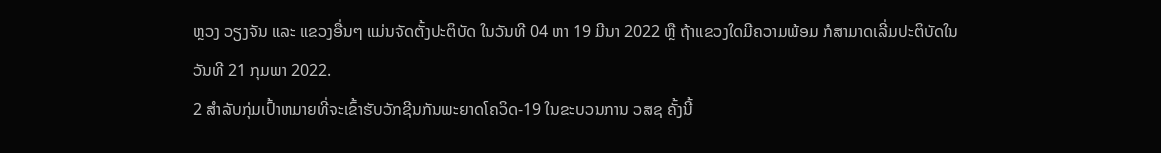ຫຼວງ ວຽງຈັນ ແລະ ແຂວງອື່ນໆ ແມ່ນຈັດຕັ້ງປະຕິບັດ ໃນວັນທີ 04 ຫາ 19 ມີນາ 2022 ຫຼື ຖ້າແຂວງໃດມີຄວາມພ້ອມ ກໍສາມາດເລີ່ມປະຕິບັດໃນວັນທີ 21 ກຸມພາ 2022.
2 ສໍາລັບກຸ່ມເປົ້າຫມາຍທີ່ຈະເຂົ້າຮັບວັກຊີນກັນພະຍາດໂຄວິດ-19 ໃນຂະບວນການ ວສຊ ຄັ້ງນີ້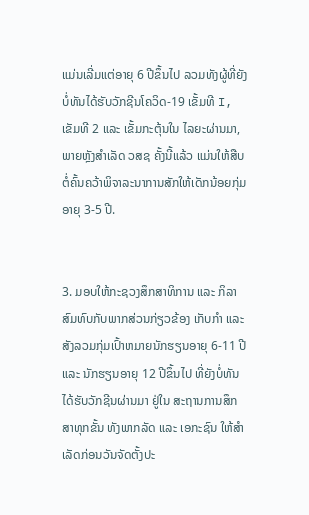ແມ່ນເລີ່ມແຕ່ອາຍຸ 6 ປີຂຶ້ນໄປ ລວມທັງຜູ້ທີ່ຍັງບໍ່ທັນໄດ້ຮັບວັກຊີນໂຄວິດ-19 ເຂັ້ມທີ I, ເຂັມທີ 2 ແລະ ເຂັ້ມກະຕຸ້ນໃນ ໄລຍະຜ່ານມາ, ພາຍຫຼັງສໍາເລັດ ວສຊ ຄັ້ງນີ້ແລ້ວ ແມ່ນໃຫ້ສືບຕໍ່ຄົ້ນຄວ້າພິຈາລະນາການສັກໃຫ້ເດັກນ້ອຍກຸ່ມ
ອາຍຸ 3-5 ປີ.


3. ມອບໃຫ້ກະຊວງສຶກສາທິການ ແລະ ກິລາ ສົມທົບກັບພາກສ່ວນກ່ຽວຂ້ອງ ເກັບກໍາ ແລະ ສັງລວມກຸ່ມເປົ້າຫມາຍນັກຮຽນອາຍຸ 6-11 ປີ ແລະ ນັກຮຽນອາຍຸ 12 ປີຂຶ້ນໄປ ທີ່ຍັງບໍ່ທັນໄດ້ຮັບວັກຊີນຜ່ານມາ ຢູ່ໃນ ສະຖານການສຶກສາທຸກຂັ້ນ ທັງພາກລັດ ແລະ ເອກະຊົນ ໃຫ້ສໍາເລັດກ່ອນວັນຈັດຕັ້ງປະ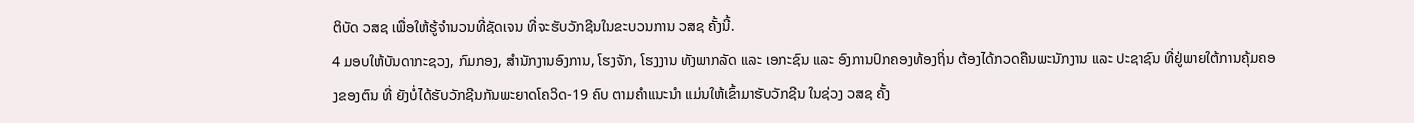ຕິບັດ ວສຊ ເພື່ອໃຫ້ຮູ້ຈໍານວນທີ່ຊັດເຈນ ທີ່ຈະຮັບວັກຊີນໃນຂະບວນການ ວສຊ ຄັ້ງນີ້.
4 ມອບໃຫ້ບັນດາກະຊວງ, ກົມກອງ, ສໍານັກງານອົງການ, ໂຮງຈັກ, ໂຮງງານ ທັງພາກລັດ ແລະ ເອກະຊົນ ແລະ ອົງການປົກຄອງທ້ອງຖິ່ນ ຕ້ອງໄດ້ກວດຄືນພະນັກງານ ແລະ ປະຊາຊົນ ທີ່ຢູ່ພາຍໃຕ້ການຄຸ້ມຄອງຂອງຕົນ ທີ່ ຍັງບໍ່ໄດ້ຮັບວັກຊີນກັນພະຍາດໂຄວິດ-19 ຄົບ ຕາມຄໍາແນະນໍາ ແມ່ນໃຫ້ເຂົ້າມາຮັບວັກຊີນ ໃນຊ່ວງ ວສຊ ຄັ້ງ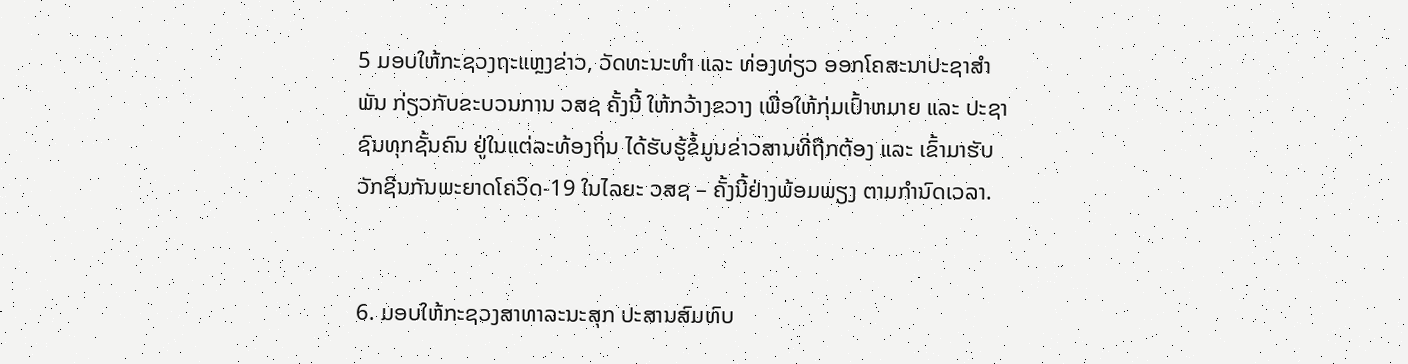5 ມອບໃຫ້ກະຊວງຖະແຫຼງຂ່າວ, ວັດທະນະທໍາ ແລະ ທ່ອງທ່ຽວ ອອກໂຄສະນາປະຊາສໍາພັນ ກ່ຽວກັບຂະບວນການ ວສຊ ຄັ້ງນີ້ ໃຫ້ກວ້າງຂວາງ ເພື່ອໃຫ້ກຸ່ມເປົ້າຫມາຍ ແລະ ປະຊາຊົນທຸກຊັ້ນຄົນ ຢູ່ໃນແຕ່ລະທ້ອງຖິ່ນ ໄດ້ຮັບຮູ້ຂໍ້ມູນຂ່າວສານທີ່ຖືກຕ້ອງ ແລະ ເຂົ້າມາຮັບວັກຊີນກັນພະຍາດໂຄວິດ-19 ໃນໄລຍະ ວສຊ – ຄັ້ງນີ້ຢ່າງພ້ອມພຽງ ຕາມກໍານົດເວລາ.


6. ມອບໃຫ້ກະຊວງສາທາລະນະສຸກ ປະສານສົມທົບ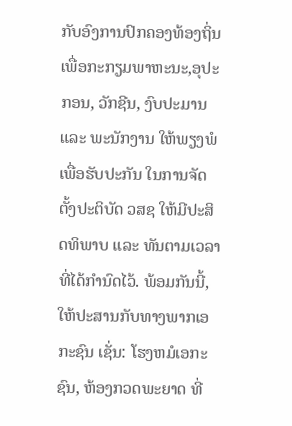ກັບອົງການປົກຄອງທ້ອງຖິ່ນ ເພື່ອກະກຽມພາຫະນະ,ອຸປະກອນ, ວັກຊີນ, ງົບປະມານ ແລະ ພະນັກງານ ໃຫ້ພຽງພໍ ເພື່ອຮັບປະກັນ ໃນການຈັດຕັ້ງປະຕິບັດ ວສຊ ໃຫ້ມີປະສິດທິພາບ ແລະ ທັນຕາມເວລາທີ່ໄດ້ກໍານົດໄວ້. ພ້ອມກັນນີ້, ໃຫ້ປະສານກັບທາງພາກເອກະຊົນ ເຊັ່ນ: ໂຮງຫມໍເອກະຊົນ, ຫ້ອງກວດພະຍາດ ທີ່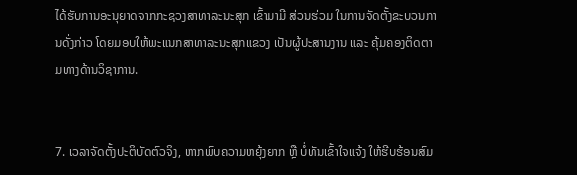ໄດ້ຮັບການອະນຸຍາດຈາກກະຊວງສາທາລະນະສຸກ ເຂົ້າມາມີ ສ່ວນຮ່ວມ ໃນການຈັດຕັ້ງຂະບວນການດັ່ງກ່າວ ໂດຍມອບໃຫ້ພະແນກສາທາລະນະສຸກແຂວງ ເປັນຜູ້ປະສານງານ ແລະ ຄຸ້ມຄອງຕິດຕາມທາງດ້ານວິຊາການ.


7. ເວລາຈັດຕັ້ງປະຕິບັດຕົວຈິງ, ຫາກພົບຄວາມຫຍຸ້ງຍາກ ຫຼື ບໍ່ທັນເຂົ້າໃຈແຈ້ງ ໃຫ້ຮີບຮ້ອນສົມ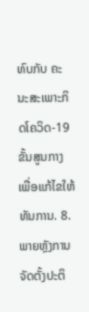ທົບກັບ ຄະນະສະເພາະກິດໂຄວິດ-19 ຂັ້ນສູນກາງ ເພື່ອແກ້ໄຂໃຫ້ທັນການ. 8. ພາຍຫຼັງການຈັດຕັ້ງປະຕິ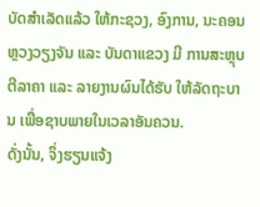ບັດສໍາເລັດແລ້ວ ໃຫ້ກະຊວງ, ອົງການ, ນະຄອນຫຼວງວຽງຈັນ ແລະ ບັນດາແຂວງ ມີ ການສະຫຼຸບຕີລາຄາ ແລະ ລາຍງານຜົນໄດ້ຮັບ ໃຫ້ລັດຖະບານ ເພື່ອຊາບພາຍໃນເວລາອັນຄວນ.
ດັ່ງນັ້ນ, ຈຶ່ງຮຽນແຈ້ງ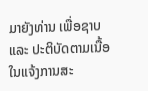ມາຍັງທ່ານ ເພື່ອຊາບ ແລະ ປະຕິບັດຕາມເນື້ອໃນແຈ້ງການສະ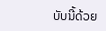ບັບນີ້ດ້ວຍ